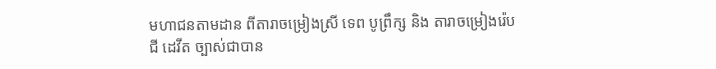មហាជនតាមដាន ពីតារាចម្រៀងស្រី ទេព បូព្រឹក្ស និង តារាចម្រៀងរ៉េប ជី ដេវីត ច្បាស់ជាបាន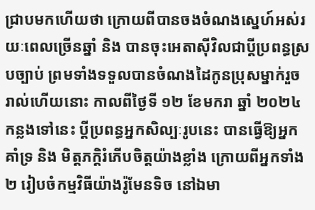ជ្រាបមកហើយថា ក្រោយពីបានចងចំណងស្នេហ៍អស់រយៈពេលច្រើនឆ្នាំ និង បានចុះអេតាស៊ីវិលជាប្តីប្រពន្ធស្របច្បាប់ ព្រមទាំងទទួលបានចំណងដៃកូនប្រុសម្នាក់រួចរាល់ហើយនោះ កាលពីថ្ងៃទី ១២ ខែមករា ឆ្នាំ ២០២៤ កន្លងទៅនេះ ប្តីប្រពន្ធអ្នកសិល្បៈរូបនេះ បានធ្វើឱ្យអ្នកគាំទ្រ និង មិត្តភក្តិរំភើបចិត្តយ៉ាងខ្លាំង ក្រោយពីអ្នកទាំង ២ រៀបចំកម្មវិធីយ៉ាងរ៉ូមែនទិច នៅឯមា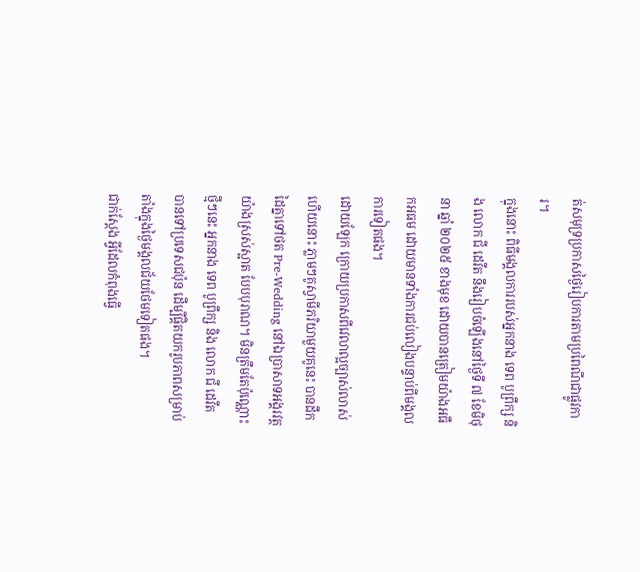ត់សមុទ្រប្រកាសថ្ងៃរៀបការតាមប្រពៃណីជាផ្លូវការ។
ក្នុងនោះ ពិធីមង្គលការរបស់អ្នកនាង ទេព បូព្រឹក្ស និង លោក ជី ដេវីត នឹងរៀបចំឡើងនៅថ្ងៃទី ៧ ខែមិថុនា ឆ្នាំ ២០២៥ ខាងមុខ ដោយបានត្រៀមយ៉ាងអធឹកអធម ដោយមានទាំងការជប់លៀងបន្ទាប់ពីមង្គលការទៀតផង។
ដោយឡែក ក្រោយប្រកាសពីវេលាល្អច្បាស់លាស់ហើយនោះ ភ្លាមៗគូស្វាមីភរិយាមួយគូនេះ បានដឹកដៃគ្នាទៅថត Pre-Wedding នៅឯប្រាសាទអង្គរវត្តយ៉ាងស្រស់ស្អាត បែបបុរាណ។ មិនត្រឹមតែប៉ុណ្ណោះ ថ្មីៗនេះ អ្នកនាង ទេព បូព្រឹក្ស និង លោក ជី ដេវីត បានទៅប្រទេសជប៉ុន ដើម្បីផ្តិតយករូបភាពសម្រាប់តាំងក្នុងថ្ងៃមង្គលជ័យថែមទៀតផង។
ជាក់ស្តែង អ្វីដែលកំពុងធ្វើ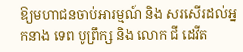ឱ្យមហាជនចាប់អារម្មណ៍ និង សរសើរដល់អ្នកនាង ទេព បូព្រឹក្ស និង លោក ជី ដេវីត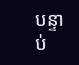បន្ទាប់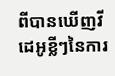ពីបានឃើញវីដេអូខ្លីៗនៃការ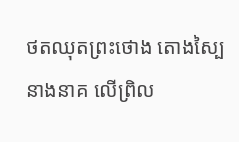ថតឈុតព្រះថោង តោងស្បៃនាងនាគ លើព្រិល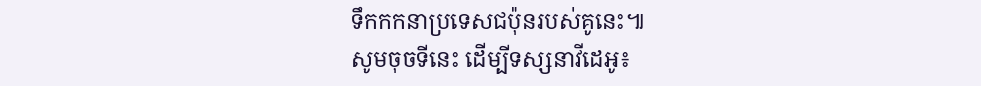ទឹកកកនាប្រទេសជប៉ុនរបស់គូនេះ៕
សូមចុចទីនេះ ដើម្បីទស្សនាវីដេអូ៖